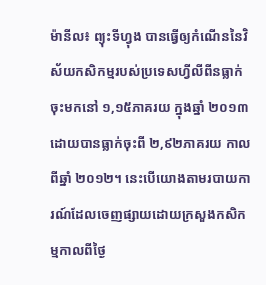ម៉ានីល៖ ព្យុះទីហ្វុង បានធ្វើឲ្យកំណើននៃវិស័យកសិកម្មរបស់ប្រទេសហ្វីលីពីនធ្លាក់ចុះមកនៅ ១,១៥ភាគរយ ក្នុងឆ្នាំ ២០១៣ ដោយបានធ្លាក់ចុះពី ២,៩២ភាគរយ កាលពីឆ្នាំ ២០១២។ នេះបើយោងតាមរបាយការណ៍ដែលចេញផ្សាយដោយក្រសួងកសិកម្មកាលពីថ្ងៃ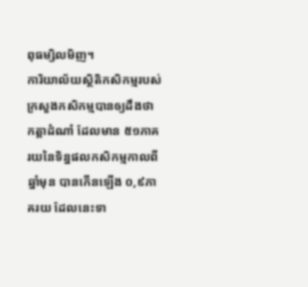ពុធម្សិលមិញ។
ការិយាល័យស្ថិតិកសិកម្មរបស់ក្រសួងកសិកម្មបានឲ្យដឹងថា កត្តាដំណាំ ដែលមាន ៥១ភាគរយនៃទិន្នផលកសិកម្មកាលពីឆ្នាំមុន បានកើនឡើង ០,៩ភាគរយ ដែលនេះទា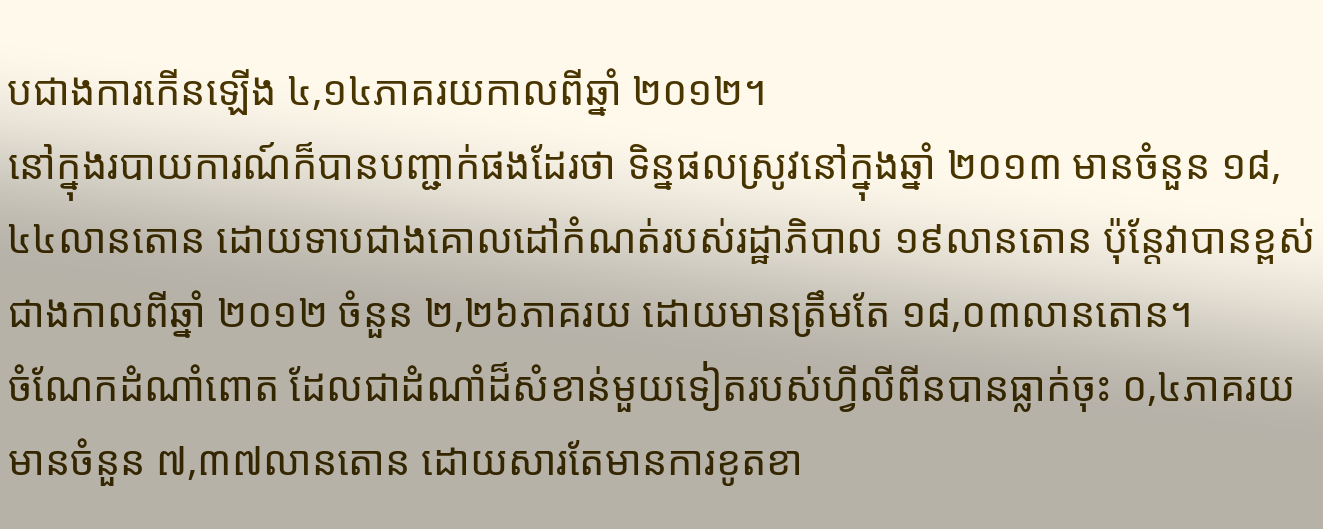បជាងការកើនឡើង ៤,១៤ភាគរយកាលពីឆ្នាំ ២០១២។
នៅក្នុងរបាយការណ៍ក៏បានបញ្ជាក់ផងដែរថា ទិន្នផលស្រូវនៅក្នុងឆ្នាំ ២០១៣ មានចំនួន ១៨,៤៤លានតោន ដោយទាបជាងគោលដៅកំណត់របស់រដ្ឋាភិបាល ១៩លានតោន ប៉ុន្តែវាបានខ្ពស់ជាងកាលពីឆ្នាំ ២០១២ ចំនួន ២,២៦ភាគរយ ដោយមានត្រឹមតែ ១៨,០៣លានតោន។
ចំណែកដំណាំពោត ដែលជាដំណាំដ៏សំខាន់មួយទៀតរបស់ហ្វីលីពីនបានធ្លាក់ចុះ ០,៤ភាគរយ មានចំនួន ៧,៣៧លានតោន ដោយសារតែមានការខូតខា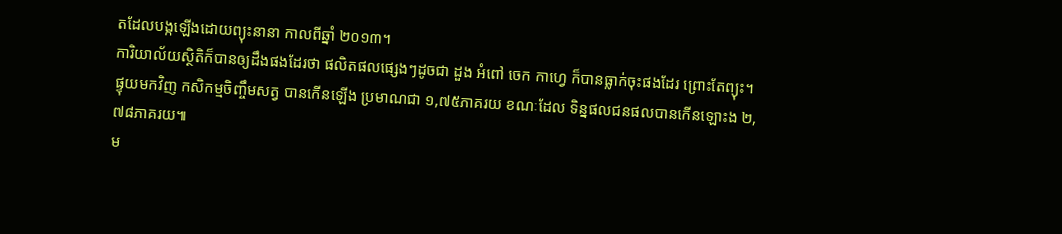តដែលបង្កឡើងដោយព្យុះនានា កាលពីឆ្នាំ ២០១៣។
ការិយាល័យស្ថិតិក៏បានឲ្យដឹងផងដែរថា ផលិតផលផ្សេងៗដូចជា ដួង អំពៅ ចេក កាហ្វេ ក៏បានធ្លាក់ចុះផងដែរ ព្រោះតែព្យុះ។
ផ្ទុយមកវិញ កសិកម្មចិញ្ចឹមសត្វ បានកើនឡើង ប្រមាណជា ១,៧៥ភាគរយ ខណៈដែល ទិន្នផលជនផលបានកើនឡោះង ២,៧៨ភាគរយ៕
ម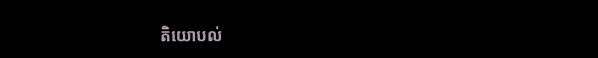តិយោបល់